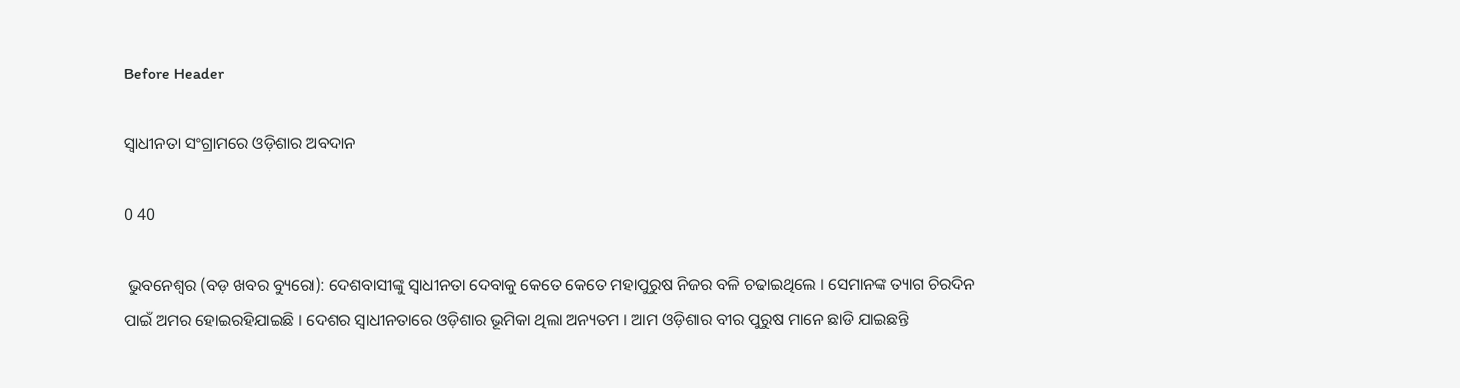Before Header

ସ୍ୱାଧୀନତା ସଂଗ୍ରାମରେ ଓଡ଼ିଶାର ଅବଦାନ

0 40

 ଭୁବନେଶ୍ୱର (ବଡ଼ ଖବର ବ୍ୟୁରୋ): ଦେଶବାସୀଙ୍କୁ ସ୍ୱାଧୀନତା ଦେବାକୁ କେତେ କେତେ ମହାପୁରୁଷ ନିଜର ବଳି ଚଢାଇଥିଲେ । ସେମାନଙ୍କ ତ୍ୟାଗ ଚିରଦିନ ପାଇଁ ଅମର ହୋଇରହିଯାଇଛି । ଦେଶର ସ୍ୱାଧୀନତାରେ ଓଡ଼ିଶାର ଭୂମିକା ଥିଲା ଅନ୍ୟତମ । ଆମ ଓଡ଼ିଶାର ବୀର ପୁରୁଷ ମାନେ ଛାଡି ଯାଇଛନ୍ତି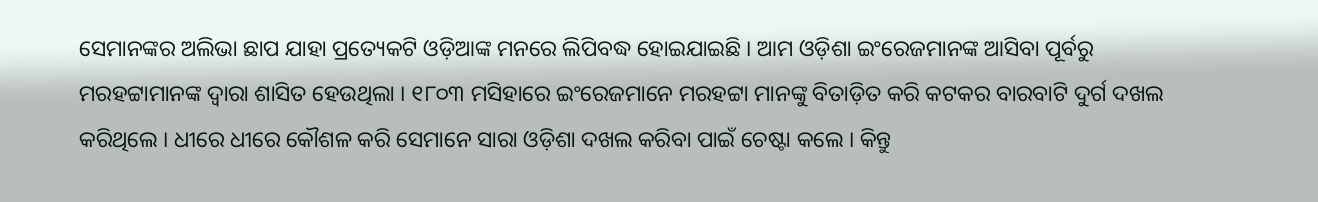ସେମାନଙ୍କର ଅଲିଭା ଛାପ ଯାହା ପ୍ରତ୍ୟେକଟି ଓଡ଼ିଆଙ୍କ ମନରେ ଲିପିବଦ୍ଧ ହୋଇଯାଇଛି । ଆମ ଓଡ଼ିଶା ଇଂରେଜମାନଙ୍କ ଆସିବା ପୂର୍ବରୁ ମରହଟ୍ଟାମାନଙ୍କ ଦ୍ୱାରା ଶାସିତ ହେଉଥିଲା । ୧୮୦୩ ମସିହାରେ ଇଂରେଜମାନେ ମରହଟ୍ଟା ମାନଙ୍କୁ ବିତାଡ଼ିତ କରି କଟକର ବାରବାଟି ଦୁର୍ଗ ଦଖଲ କରିଥିଲେ । ଧୀରେ ଧୀରେ କୌଶଳ କରି ସେମାନେ ସାରା ଓଡ଼ିଶା ଦଖଲ କରିବା ପାଇଁ ଚେଷ୍ଟା କଲେ । କିନ୍ତୁ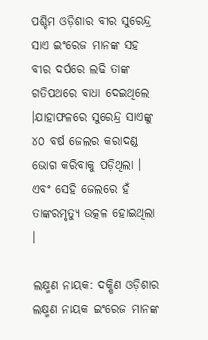ପଶ୍ଚିମ ଓଡ଼ିଶାର ବୀର ସୁରେନ୍ଦ୍ର ସାଏ ଇଂରେଜ ମାନଙ୍କ ସହ ବୀର ଦର୍ପରେ ଲଢି ତାଙ୍କ ଗତିପଥରେ ବାଧା ଦେଇଥିଲେ ।ଯାହାଫଳରେ ସୁରେନ୍ଦ୍ର ସାଏଙ୍କୁ ୪୦ ବର୍ଷ ଜେଲର କରାଦଣ୍ଡ ଭୋଗ କରିବାକୁ ପଡ଼ିଥିଲା । ଏବଂ ସେହି ଜେଲରେ ହଁ ତାଙ୍କରମୃତ୍ୟୁ ଉତ୍କଳ ହୋଇଥିଲା ।

ଲକ୍ଷ୍ମଣ ନାୟକ: ଦକ୍ଷିଣ ଓଡ଼ିଶାର ଲକ୍ଷ୍ମଣ ନାୟକ ଇଂରେଜ ମାନଙ୍କ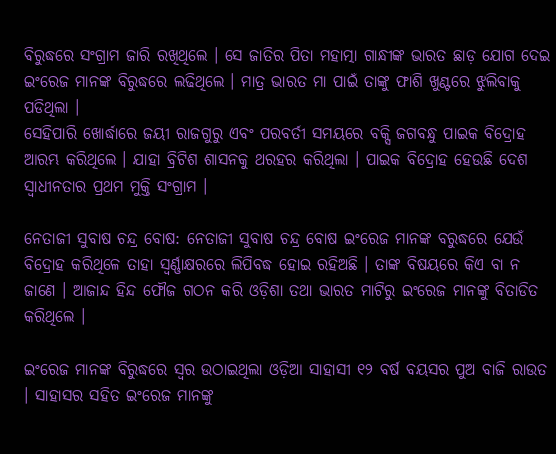ବିରୁଦ୍ଧରେ ସଂଗ୍ରାମ ଜାରି ରଖିଥିଲେ । ସେ ଜାତିର ପିତା ମହାତ୍ମା ଗାନ୍ଧୀଙ୍କ ଭାରତ ଛାଡ଼ ଯୋଗ ଦେଇ ଇଂରେଜ ମାନଙ୍କ ବିରୁଦ୍ଧରେ ଲଢିଥିଲେ । ମାତ୍ର ଭାରତ ମା ପାଇଁ ତାଙ୍କୁ ଫାଶି ଖୁଣ୍ଟରେ ଝୁଲିବାକୁ ପଡିଥିଲା ।
ସେହିପାରି ଖୋର୍ଦ୍ଧାରେ ଜୟୀ ରାଜଗୁରୁ ଏବଂ ପରବର୍ତୀ ସମୟରେ ବକ୍ସି ଜଗବନ୍ଧୁ ପାଇକ ବିଦ୍ରୋହ ଆରମ୍ଭ କରିଥିଲେ । ଯାହା ବ୍ରିଟିଶ ଶାସନକୁ ଥରହର କରିଥିଲା । ପାଇକ ବିଦ୍ରୋହ ହେଉଛି ଦେଶ ସ୍ୱାଧୀନତାର ପ୍ରଥମ ମୁକ୍ତି ସଂଗ୍ରାମ ।

ନେତାଜୀ ସୁବାଷ ଚନ୍ଦ୍ର ବୋଷ: ନେତାଜୀ ସୁବାଷ ଚନ୍ଦ୍ର ବୋଷ ଇଂରେଜ ମାନଙ୍କ ବରୁଦ୍ଧରେ ଯେଉଁ ବିଦ୍ରୋହ କରିଥିଳେ ତାହା ସ୍ୱର୍ଣ୍ଣାକ୍ଷରରେ ଲିପିବଦ୍ଧ ହୋଇ ରହିଅଛି । ତାଙ୍କ ବିଷୟରେ କିଏ ବା ନ ଜାଣେ । ଆଜାନ୍ଦ ହିନ୍ଦ ଫୌଜ ଗଠନ କରି ଓଡ଼ିଶା ତଥା ଭାରତ ମାଟିରୁ ଇଂରେଜ ମାନଙ୍କୁ ବିତାଡିତ କରିଥିଲେ ।

ଇଂରେଜ ମାନଙ୍କ ବିରୁଦ୍ଧରେ ସ୍ୱର ଉଠାଇଥିଲା ଓଡ଼ିଆ ସାହାସୀ ୧୨ ବର୍ଷ ବୟସର ପୁଅ ବାଜି ରାଉତ । ସାହାସର ସହିତ ଇଂରେଜ ମାନଙ୍କୁ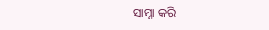ସାମ୍ନା କରି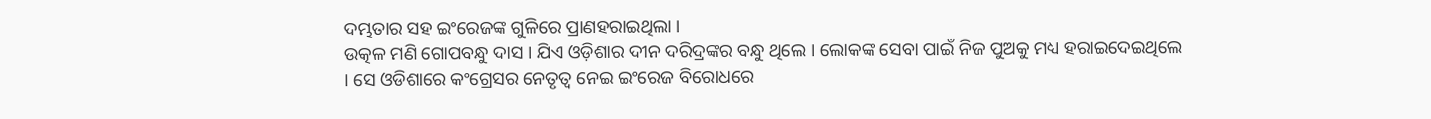ଦମ୍ଭତାର ସହ ଇଂରେଜଙ୍କ ଗୁଳିରେ ପ୍ରାଣହରାଇଥିଲା ।
ଉତ୍କଳ ମଣି ଗୋପବନ୍ଧୁ ଦାସ । ଯିଏ ଓଡ଼ିଶାର ଦୀନ ଦରିଦ୍ରଙ୍କର ବନ୍ଧୁ ଥିଲେ । ଲୋକଙ୍କ ସେବା ପାଇଁ ନିଜ ପୁଅକୁ ମଧ୍ୟ ହରାଇଦେଇଥିଲେ । ସେ ଓଡିଶାରେ କଂଗ୍ରେସର ନେତୃତ୍ୱ ନେଇ ଇଂରେଜ ବିରୋଧରେ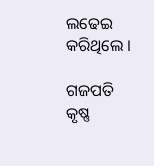ଲଢେଇ କରିଥିଲେ ।

ଗଜପତି କୃଷ୍ଣ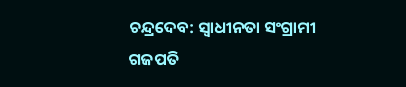ଚନ୍ଦ୍ରଦେବ: ସ୍ୱାଧୀନତା ସଂଗ୍ରାମୀ ଗଜପତି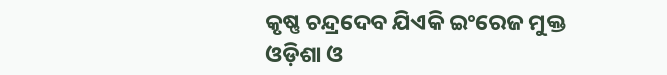କୃଷ୍ଣ ଚନ୍ଦ୍ରଦେବ ଯିଏକି ଇଂରେଜ ମୁକ୍ତ ଓଡ଼ିଶା ଓ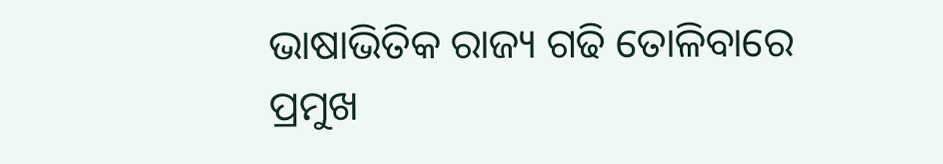ଭାଷାଭିତିକ ରାଜ୍ୟ ଗଢି ତୋଳିବାରେ ପ୍ରମୁଖ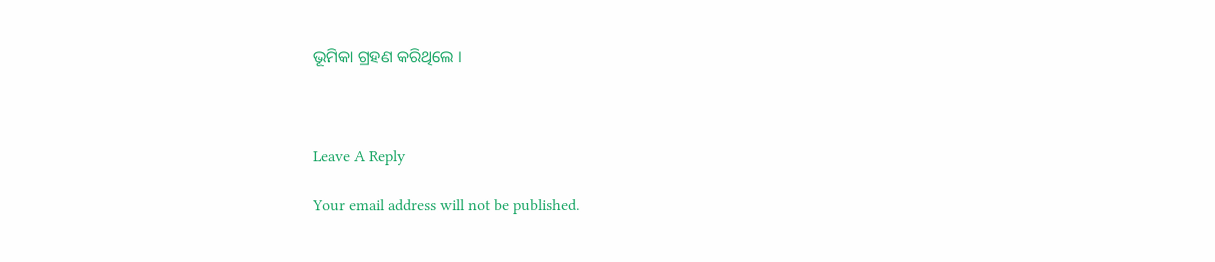ଭୂମିକା ଗ୍ରହଣ କରିଥିଲେ ।



Leave A Reply

Your email address will not be published.